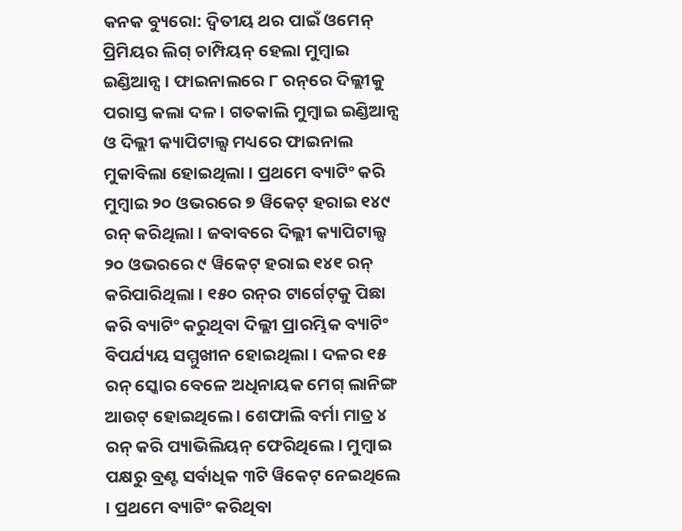କନକ ବ୍ୟୁରୋ: ଦ୍ବିତୀୟ ଥର ପାଇଁ ଓମେନ୍ ପ୍ରିମିୟର ଲିଗ୍ ଚାମ୍ପିୟନ୍ ହେଲା ମୁମ୍ବାଇ ଇଣ୍ଡିଆନ୍ସ । ଫାଇନାଲରେ ୮ ରନ୍‌ରେ ଦିଲ୍ଲୀକୁ ପରାସ୍ତ କଲା ଦଳ । ଗତକାଲି ମୁମ୍ବାଇ ଇଣ୍ଡିଆନ୍ସ ଓ ଦିଲ୍ଲୀ କ୍ୟାପିଟାଲ୍ସ ମଧ୍ୟରେ ଫାଇନାଲ ମୁକାବିଲା ହୋଇଥିଲା । ପ୍ରଥମେ ବ୍ୟାଟିଂ କରି ମୁମ୍ବାଇ ୨୦ ଓଭରରେ ୭ ୱିକେଟ୍ ହରାଇ ୧୪୯ ରନ୍ କରିଥିଲା । ଜବାବରେ ଦିଲ୍ଲୀ କ୍ୟାପିଟାଲ୍ସ ୨୦ ଓଭରରେ ୯ ୱିକେଟ୍ ହରାଇ ୧୪୧ ରନ୍‌ କରିପାରିଥିଲା । ୧୫୦ ରନ୍‌ର ଟାର୍ଗେଟ୍‌କୁ ପିଛା କରି ବ୍ୟାଟିଂ କରୁଥିବା ଦିଲ୍ଲୀ ପ୍ରାରମ୍ଭିକ ବ୍ୟାଟିଂ ବିପର୍ଯ୍ୟୟ ସମ୍ମୁଖୀନ ହୋଇଥିଲା । ଦଳର ୧୫ ରନ୍‌ ସ୍କୋର ବେଳେ ଅଧିନାୟକ ମେଗ୍ ଲାନିଙ୍ଗ ଆଉଟ୍ ହୋଇଥିଲେ । ଶେଫାଲି ବର୍ମା ମାତ୍ର ୪ ରନ୍ କରି ପ୍ୟାଭିଲିୟନ୍ ଫେରିଥିଲେ । ମୁମ୍ବାଇ ପକ୍ଷରୁ ବ୍ରଣ୍ଟ ସର୍ବାଧିକ ୩ଟି ୱିକେଟ୍ ନେଇଥିଲେ । ପ୍ରଥମେ ବ୍ୟାଟିଂ କରିଥିବା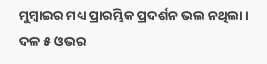ମୁମ୍ବାଇର ମଧ୍ୟ ପ୍ରାରମ୍ଭିକ ପ୍ରଦର୍ଶନ ଭଲ ନଥିଲା । ଦଳ ୫ ଓଭର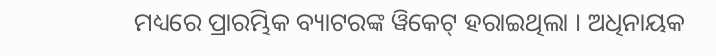ମଧ୍ୟରେ ପ୍ରାରମ୍ଭିକ ବ୍ୟାଟରଙ୍କ ୱିକେଟ୍ ହରାଇଥିଲା । ଅଧିନାୟକ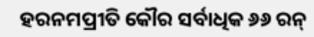ହରନମପ୍ରୀତି କୌର ସର୍ବାଧିକ ୬୬ ରନ୍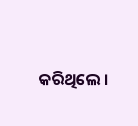କରିଥିଲେ ।